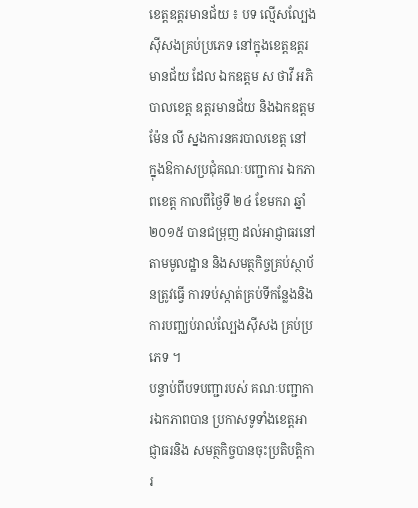ខេត្តឧត្តរមានជ័យ ៖ បទ ល្មើសល្បែងស៊ីសងគ្រប់ប្រភេទ នៅក្នុងខេត្តឧត្តរមានជ័យ ដែល ឯកឧត្តម ស ថាវី អភិបាលខេត្ត ឧត្តរមានជ័យ និងឯកឧត្តម ម៉ែន លី ស្នងការនគរបាលខេត្ត នៅ ក្នុងឱកាសប្រជុំគណៈបញ្ជាការ ឯកភាពខេត្ត កាលពីថ្ងៃទី ២៤ ខែមករា ឆ្នាំ២០១៥ បានជម្រុញ ដល់អាជ្ញាធរនៅតាមមូលដ្ឋាន និងសមត្ថកិច្ចគ្រប់ស្ថាប័នត្រូវធ្វើ ការទប់ស្កាត់គ្រប់ទីកន្លែងនិង ការបញ្ឈប់រាល់ល្បែងស៊ីសង គ្រប់ប្រភេទ ។
បន្ទាប់ពីបទបញ្ជារបស់ គណៈបញ្ជាការឯកភាពបាន ប្រកាសទូទាំងខេត្តអាជ្ញាធរនិង សមត្ថកិច្ចបានចុះប្រតិបត្តិការ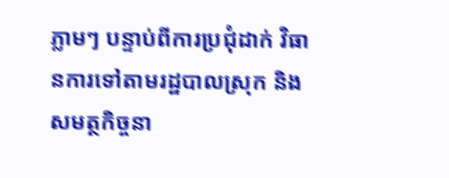ភ្លាមៗ បន្ទាប់ពីការប្រជុំដាក់ វិធានការទៅតាមរដ្ឋបាលស្រុក និងសមត្ថកិច្ចនា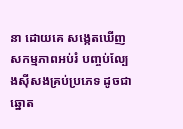នា ដោយគេ សង្កេតឃើញសកម្មភាពអប់រំ បញ្ចប់ល្បែងស៊ីសងគ្រប់ប្រភេទ ដូចជាឆ្នោត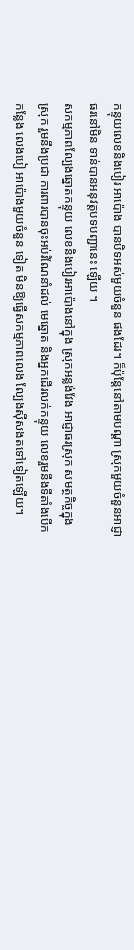កន្ទុយលេខនិងបៀរ អាប៉ោង បានបិទអស់មួយចំនួន ផងដែរ។ ក៏ប៉ុន្តែនៅតាមបណ្តា ស្រុកមួយចំនួនអាជ្ញាធរនៅមិន ទាន់បានអនុវត្តបទបញ្ជានេះ ឡើយ ។
សកម្មភាពល្បែងឆ្នោតកន្ទុយ លេខនិងបៀរអាប៉ោងនៅក្នុង ស្រុកអន្លង់វែង អាជ្ញាធរស្រុក សមត្ថកិច្ចក្នុងស្រុក រួមនឹងប្រជា ការពារបានចុះអប់រំណែនាំដល់ មេឆ្នោត និងអ្នកដើរលក់កន្ទុយ លេខរួមនឹងទីតាំងបើកកន្លែង លេងបៀ អាប៉ោងមួយចំនួន ទៀត មិនឱ្យធ្វើសកម្មភាពលេង ល្បែងស៊ីសងតទៅទៀតឡើយ។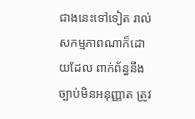ជាងនេះទៅទៀត រាល់សកម្មភាពណាក៏ដោយដែល ពាក់ព័ន្ធនឹងច្បាប់មិនអនុញ្ញាត ត្រូវ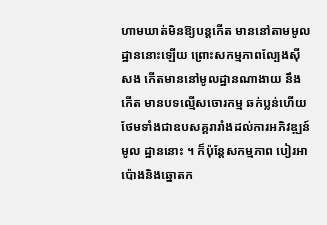ហាមឃាត់មិនឱ្យបន្តកើត មាននៅតាមមូលដ្ឋាននោះឡើយ ព្រោះសកម្មភាពល្បែងស៊ីសង កើតមាននៅមូលដ្ឋានណាងាយ នឹងកើត មានបទល្មើសចោរកម្ម ឆក់ប្លន់ហើយថែមទាំងជាឧបសគ្គរារាំងដល់ការអភិវឌ្ឍន៍មូល ដ្ឋាននោះ ។ ក៏ប៉ុន្តែសកម្មភាព បៀរអាប៉ោងនិងឆ្នោតក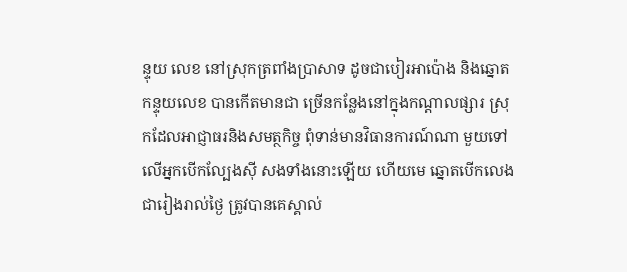ន្ទុយ លេខ នៅស្រុកត្រពាំងប្រាសាទ ដូចជាបៀរអាប៉ោង និងឆ្នោត កន្ទុយលេខ បានកើតមានជា ច្រើនកន្លែងនៅក្នុងកណ្តាលផ្សារ ស្រុកដែលអាជ្ញាធរនិងសមត្ថកិច្ច ពុំទាន់មានវិធានការណ៍ណា មួយទៅលើអ្នកបើកល្បែងស៊ី សងទាំងនោះឡើយ ហើយមេ ឆ្នោតបើកលេងជារៀងរាល់ថ្ងៃ ត្រូវបានគេស្គាល់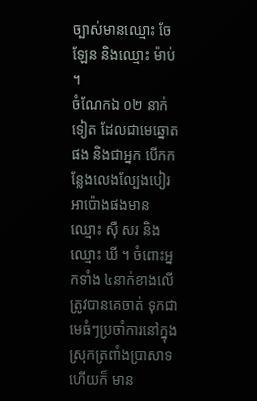ច្បាស់មានឈ្មោះ ចែ ឡែន និងឈ្មោះ ម៉ាប់ ។
ចំណែកឯ ០២ នាក់ ទៀត ដែលជាមេឆ្នោតផង និងជាអ្នក បើកកន្លែងលេងល្បែងបៀរ អាប៉ោងផងមានឈ្មោះ ស៊ឺ សរ និងឈ្មោះ ឃី ។ ចំពោះអ្នកទាំង ៤នាក់ខាងលើ ត្រូវបានគេចាត់ ទុកជាមេធំៗប្រចាំការនៅក្នុង ស្រុកត្រពាំងប្រាសាទហើយក៏ មាន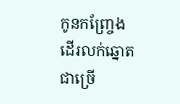កូនកញ្ច្រែងដើរលក់ឆ្នោត ជាច្រើ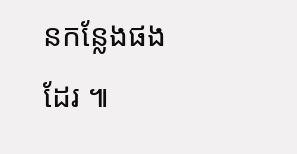នកន្លែងផងដែរ ៕